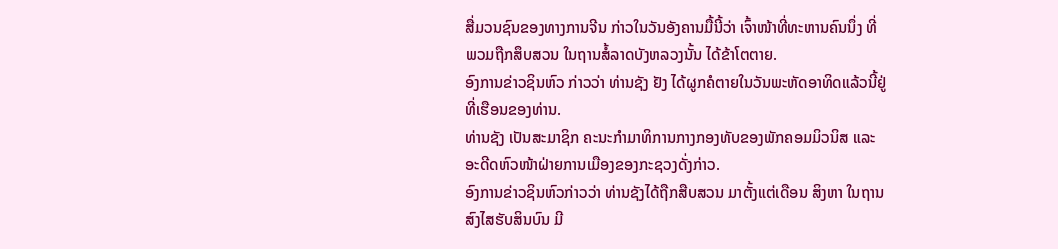ສື່ມວນຊົນຂອງທາງການຈີນ ກ່າວໃນວັນອັງຄານມື້ນີ້ວ່າ ເຈົ້າໜ້າທີ່ທະຫານຄົນນຶ່ງ ທີ່
ພວມຖືກສຶບສວນ ໃນຖານສໍ້ລາດບັງຫລວງນັ້ນ ໄດ້ຂ້າໂຕຕາຍ.
ອົງການຂ່າວຊິນຫົວ ກ່າວວ່າ ທ່ານຊັງ ຢັງ ໄດ້ຜູກຄໍຕາຍໃນວັນພະຫັດອາທິດແລ້ວນີ້ຢູ່
ທີ່ເຮືອນຂອງທ່ານ.
ທ່ານຊັງ ເປັນສະມາຊິກ ຄະນະກຳມາທິການກາງກອງທັບຂອງພັກຄອມມິວນິສ ແລະ
ອະດີດຫົວໜ້າຝ່າຍການເມືອງຂອງກະຊວງດັ່ງກ່າວ.
ອົງການຂ່າວຊິນຫົວກ່າວວ່າ ທ່ານຊັງໄດ້ຖືກສືບສວນ ມາຕັ້ງແຕ່ເດືອນ ສິງຫາ ໃນຖານ
ສົງໄສຮັບສິນບົນ ມີ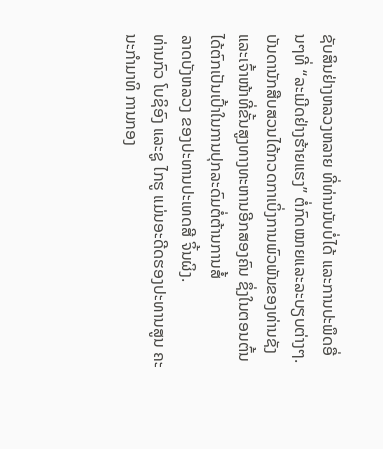ຊັບສິນຢ່າງຫລວງຫລາຍ ທີ່ທ່ານນັບບໍ່ໄດ້ ແລະການປະພຶດອື່ນໆທີ່ “ລະເມີດຢ່າງຮ້າຍແຮງ” ຕໍ່ກົດໝາຍແລະລະບຽບຕ່າງໆ.
ບັນດານັກສືບສວນໄດ້ກວດກາເບິ່ງການພົວພັນຂອງທ່ານຊັງ ແລະເຈົ້າໜ້າທີ່ຂັ້ນສູງທາງທະຫານອີກສອງຄົນ ຊຶ່ງໃນຕອນຕົ້ນ ໄດ້ຕົກເປັນເປົ້າໃນການປຸກລະດົມຕໍ່ຕ້ານການສໍ້
ລາດບັງຫລວງ ຂອງປະທານປະເທດສີ ຈິ້ນຜິງ.
ທ່ານກົວ ໂບຊິອົງ ແລະຊູ ໄກຮູ ແມ່ນອະດີດຮອງປະທານສູນ ຄະນະກຳມາທິ ການກອງ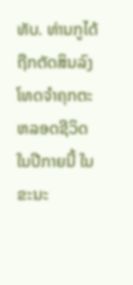ທັບ. ທ່ານກູໄດ້ຖືກຕັດສິນລົງໂທດຈຳຄຸກຕະຫລອດຊີວິດໃນປີກາຍນີ້ ໃນຂະນະ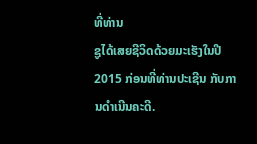ທີ່ທ່ານ
ຊູໄດ້ເສຍຊີວິດດ້ວຍມະເຮັງໃນປີ 2015 ກ່ອນທີ່ທ່ານປະເຊີນ ກັບການດຳເນີນຄະດີ.